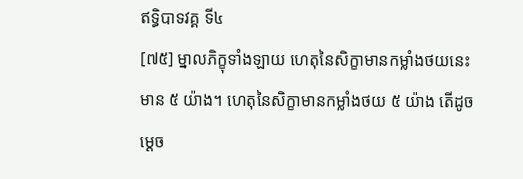ឥទ្ធិបាទវគ្គ ទី៤
[៧៥] ម្នាលភិក្ខុទាំងឡាយ ហេតុនៃសិក្ខាមានកម្លាំងថយនេះមាន ៥ យ៉ាង។ ហេតុនៃសិក្ខាមានកម្លាំងថយ ៥ យ៉ាង តើដូចម្ដេច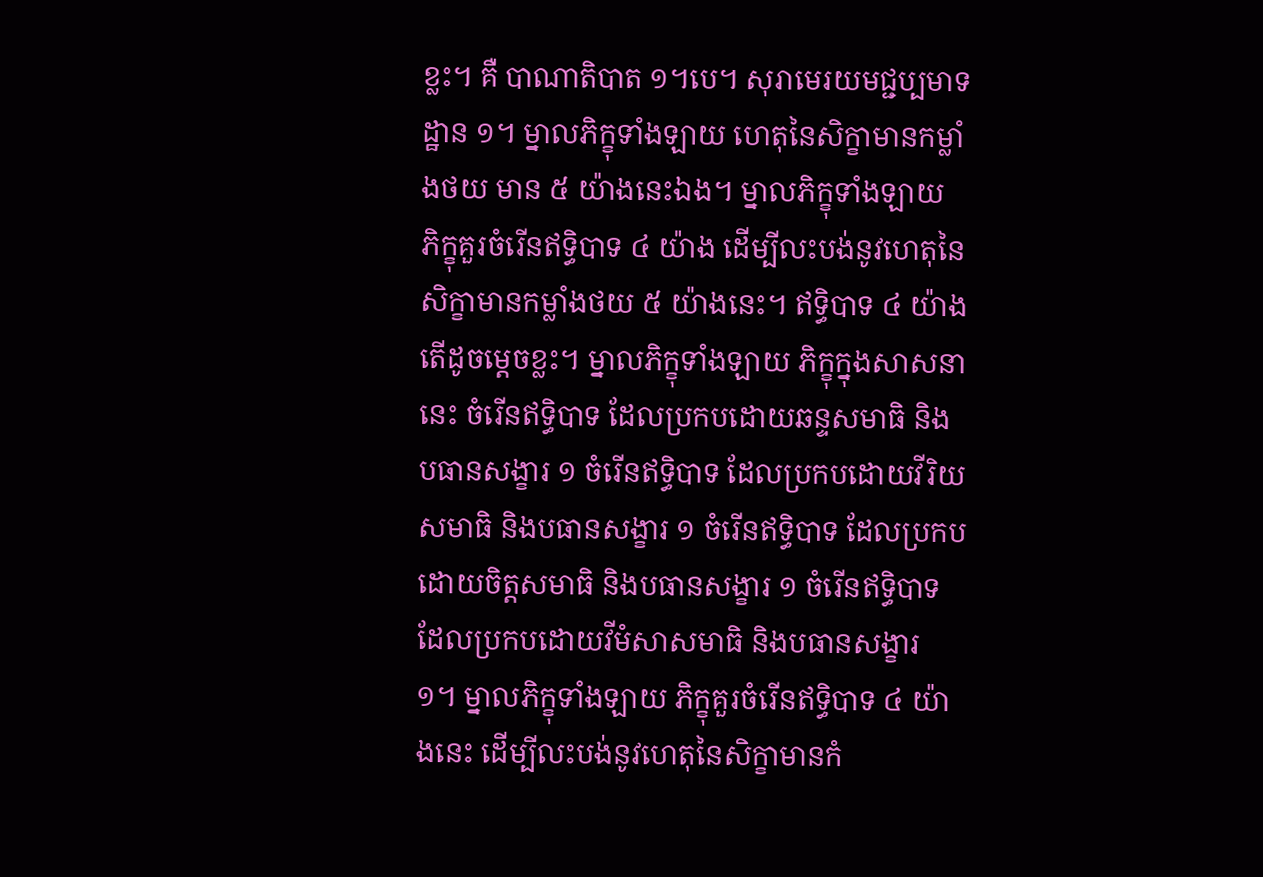ខ្លះ។ គឺ បាណាតិបាត ១។បេ។ សុរាមេរយមជ្ជប្បមាទដ្ឋាន ១។ ម្នាលភិក្ខុទាំងឡាយ ហេតុនៃសិក្ខាមានកម្លាំងថយ មាន ៥ យ៉ាងនេះឯង។ ម្នាលភិក្ខុទាំងឡាយ ភិក្ខុគួរចំរើនឥទ្ធិបាទ ៤ យ៉ាង ដើម្បីលះបង់នូវហេតុនៃសិក្ខាមានកម្លាំងថយ ៥ យ៉ាងនេះ។ ឥទិ្ធបាទ ៤ យ៉ាង តើដូចម្ដេចខ្លះ។ ម្នាលភិក្ខុទាំងឡាយ ភិក្ខុក្នុងសាសនានេះ ចំរើនឥទ្ធិបាទ ដែលប្រកបដោយឆន្ទសមាធិ និងបធានសង្ខារ ១ ចំរើនឥទ្ធិបាទ ដែលប្រកបដោយវីរិយសមាធិ និងបធានសង្ខារ ១ ចំរើនឥទ្ធិបាទ ដែលប្រកបដោយចិត្តសមាធិ និងបធានសង្ខារ ១ ចំរើនឥទ្ធិបាទ ដែលប្រកបដោយវីមំសាសមាធិ និងបធានសង្ខារ ១។ ម្នាលភិក្ខុទាំងឡាយ ភិក្ខុគួរចំរើនឥទ្ធិបាទ ៤ យ៉ាងនេះ ដើម្បីលះបង់នូវហេតុនៃសិក្ខាមានកំ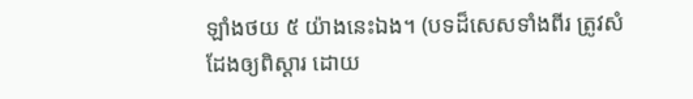ឡាំងថយ ៥ យ៉ាងនេះឯង។ (បទដ៏សេសទាំងពីរ ត្រូវសំដែងឲ្យពិស្ដារ ដោយ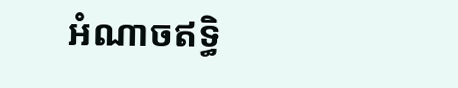អំណាចឥទ្ធិ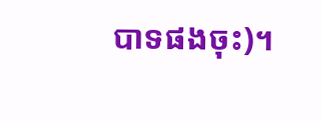បាទផងចុះ)។